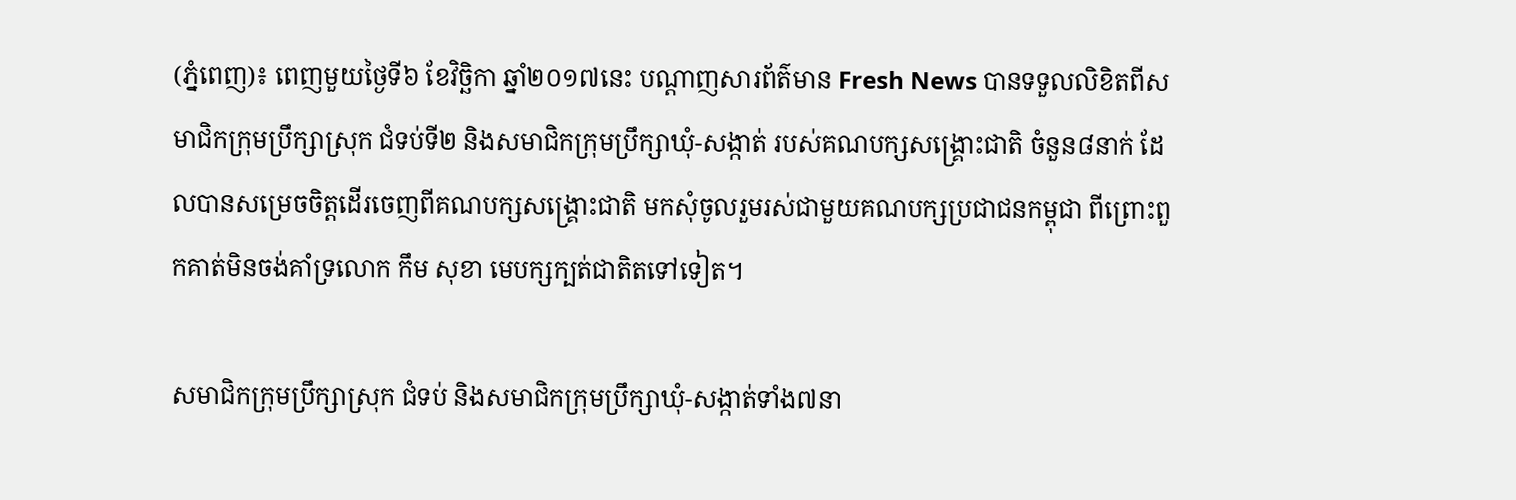(ភ្នំពេញ)៖ ពេញមួយថ្ងៃទី៦ ខែវិច្ឆិកា ឆ្នាំ២០១៧នេះ បណ្តាញសារព័ត៌មាន Fresh News បានទទួលលិខិតពីសមាជិកក្រុមប្រឹក្សាស្រុក ជំទប់ទី២ និងសមាជិកក្រុមប្រឹក្សាឃុំ-សង្កាត់ របស់គណបក្សសង្គ្រោះជាតិ ចំនួន៨នាក់ ដែលបានសម្រេចចិត្តដើរចេញពីគណបក្សសង្គ្រោះជាតិ មកសុំចូលរួមរស់ជាមួយគណបក្សប្រជាជនកម្ពុជា ពីព្រោះពួកគាត់មិនចង់គាំទ្រលោក កឹម សុខា មេបក្សក្បត់ជាតិតទៅទៀត។

សមាជិកក្រុមប្រឹក្សាស្រុក ជំទប់ និងសមាជិកក្រុមប្រឹក្សាឃុំ-សង្កាត់ទាំង៧នា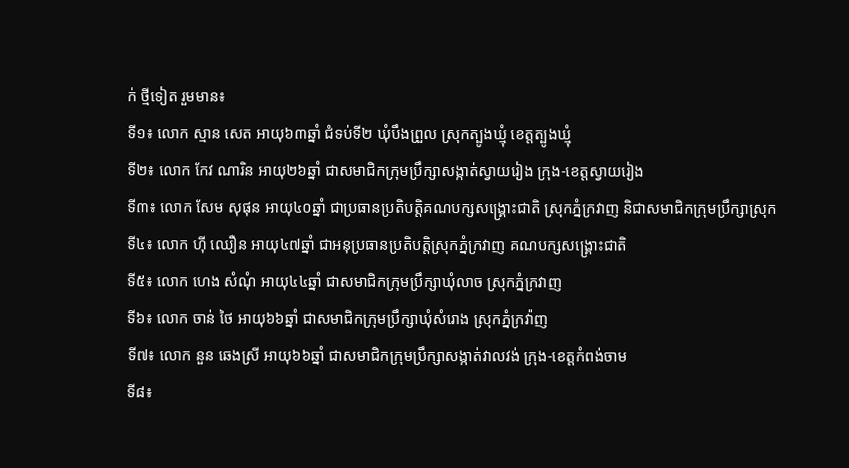ក់ ថ្មីទៀត រួមមាន៖
ទី១៖ លោក ស្មាន សេត អាយុ៦៣ឆ្នាំ ជំទប់ទី២ ឃុំបឹងព្រួល ស្រុកត្បូងឃ្មុំ ខេត្តត្បូងឃ្មុំ
ទី២៖ លោក កែវ ណារិន អាយុ២៦ឆ្នាំ ជាសមាជិកក្រុមប្រឹក្សាសង្កាត់ស្វាយរៀង ក្រុង-ខេត្តស្វាយរៀង
ទី៣៖ លោក សែម សុផុន អាយុ៤០ឆ្នាំ ជាប្រធានប្រតិបត្តិគណបក្សសង្គ្រោះជាតិ ស្រុកភ្នំក្រវាញ និជាសមាជិកក្រុមប្រឹក្សាស្រុក
ទី៤៖ លោក ហ៊ី ឈឿន អាយុ៤៧ឆ្នាំ ជាអនុប្រធានប្រតិបត្តិស្រុកភ្នំក្រវាញ គណបក្សសង្គ្រោះជាតិ
ទី៥៖ លោក ហេង សំណុំ អាយុ៤៤ឆ្នាំ ជាសមាជិកក្រុមប្រឹក្សាឃុំលាច ស្រុកភ្នំក្រវាញ
ទី៦៖ លោក ចាន់ ថៃ អាយុ៦៦ឆ្នាំ ជាសមាជិកក្រុមប្រឹក្សាឃុំសំរោង ស្រុកភ្នំក្រវ៉ាញ
ទី៧៖ លោក នួន ឆេងស្រី អាយុ៦៦ឆ្នាំ ជាសមាជិកក្រុមប្រឹក្សាសង្កាត់វាលវង់ ក្រុង-ខេត្តកំពង់ចាម
ទី៨៖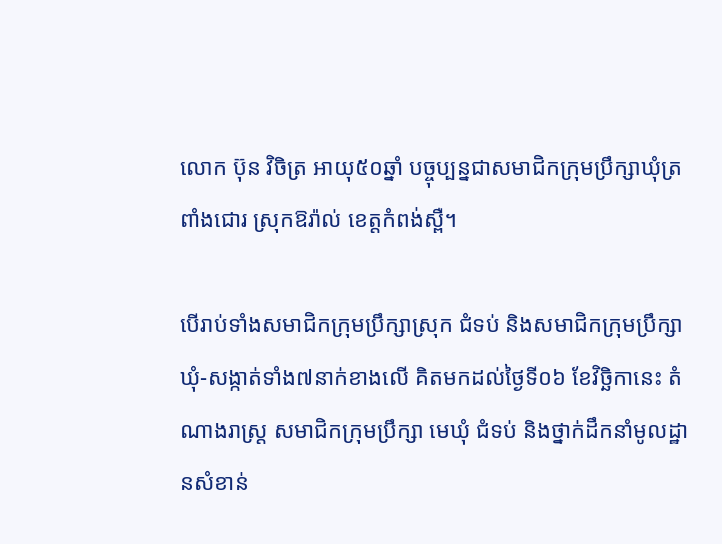លោក ប៊ុន វិចិត្រ អាយុ៥០ឆ្នាំ បច្ចុប្បន្នជាសមាជិកក្រុមប្រឹក្សាឃុំត្រពាំងជោរ ស្រុកឱរ៉ាល់ ខេត្តកំពង់ស្ពឺ។

បើរាប់ទាំងសមាជិកក្រុមប្រឹក្សាស្រុក ជំទប់ និងសមាជិកក្រុមប្រឹក្សាឃុំ-សង្កាត់ទាំង៧នាក់ខាងលើ គិតមកដល់ថ្ងៃទី០៦ ខែវិច្ឆិកានេះ តំណាងរាស្ដ្រ សមាជិកក្រុមប្រឹក្សា មេឃុំ ជំទប់ និងថ្នាក់ដឹកនាំមូលដ្ឋានសំខាន់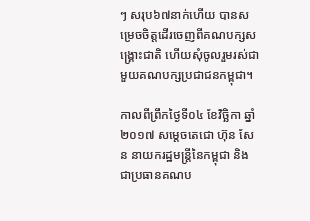ៗ សរុប៦៧នាក់ហើយ បានសម្រេចចិត្តដើរចេញពីគណបក្សសង្គ្រោះជាតិ ហើយសុំចូលរួមរស់ជាមួយគណបក្សប្រជាជនកម្ពុជា។

កាលពីព្រឹកថ្ងៃទី០៤ ខែវិច្ឆិកា ឆ្នាំ២០១៧ សម្តេចតេជោ ហ៊ុន សែន នាយករដ្ឋមន្រ្តីនៃកម្ពុជា និងជាប្រធានគណប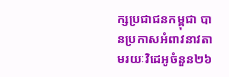ក្សប្រជាជនកម្ពុជា បានប្រកាសអំពាវនាវតាមរយៈវិដេអូចំនួន២៦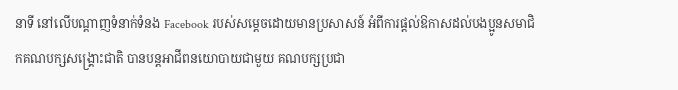នាទី នៅលើបណ្តាញទំនាក់ទំនង Facebook របស់សម្តេចដោយមានប្រសាសន៍ អំពីការផ្តល់ឱកាសដល់បងប្អូនសមាជិកគណបក្សសង្គ្រោះជាតិ បានបន្តអាជីពនយោបាយជាមួយ គណបក្សប្រជា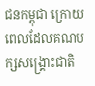ជនកម្ពុជា ក្រោយពេលដែលគណបក្សសង្រ្គោះជាតិ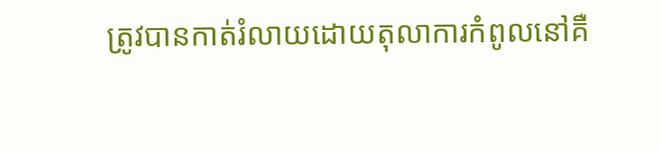ត្រូវបានកាត់រំលាយដោយតុលាការកំពូលនៅគឺ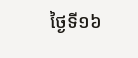ថ្ងៃទី១៦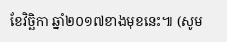ខែវិច្ឆិកា ឆ្នាំ២០១៧ខាងមុខនេះ៕ (សូម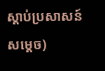ស្តាប់ប្រសាសន៍សម្តេច)